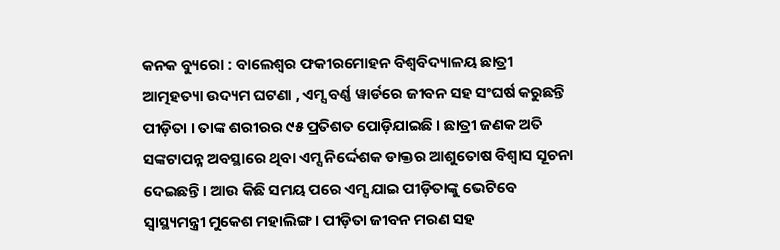କନକ ବ୍ୟୁରୋ : ବାଲେଶ୍ବର ଫକୀରମୋହନ ବିଶ୍ବବିଦ୍ୟାଳୟ ଛାତ୍ରୀ ଆତ୍ମହତ୍ୟା ଉଦ୍ୟମ ଘଟଣା , ଏମ୍ସ ବର୍ଣ୍ଣ ୱାର୍ଡରେ ଜୀବନ ସହ ସଂଘର୍ଷ କରୁଛନ୍ତି ପୀଡ଼ିତା । ତାଙ୍କ ଶରୀରର ୯୫ ପ୍ରତିଶତ ପୋଡ଼ିଯାଇଛି । ଛାତ୍ରୀ ଜଣକ ଅତି ସଙ୍କଟାପନ୍ନ ଅବସ୍ଥାରେ ଥିବା ଏମ୍ସ ନିର୍ଦ୍ଦେଶକ ଡାକ୍ତର ଆଶୁତୋଷ ବିଶ୍ବାସ ସୂଚନା ଦେଇଛନ୍ତି । ଆଉ କିଛି ସମୟ ପରେ ଏମ୍ସ ଯାଇ ପୀଡ଼ିତାଙ୍କୁ ଭେଟିବେ ସ୍ବାସ୍ଥ୍ୟମନ୍ତ୍ରୀ ମୁକେଶ ମହାଲିଙ୍ଗ । ପୀଡ଼ିତା ଜୀବନ ମରଣ ସହ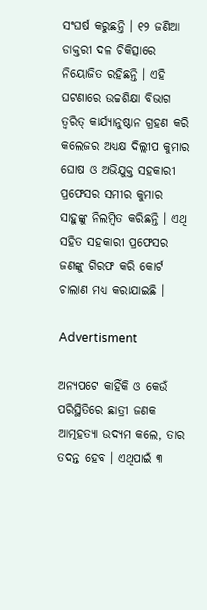ସଂଘର୍ଷ କରୁଛନ୍ତି । ୧୨ ଜଣିଆ ଡାକ୍ତରୀ ଦଳ ଚିକିତ୍ସାରେ ନିୟୋଜିତ ରହିଛନ୍ତି । ଏହି ଘଟଣାରେ ଉଚ୍ଚଶିକ୍ଷା ବିଭାଗ ତ୍ବରିତ୍‌ କାର୍ଯ୍ୟାନୁଷ୍ଠାନ ଗ୍ରହଣ କରି କଲେଜର ଅଧ୍ୟକ୍ଷ ଦିଲ୍ଲୀପ କୁମାର ଘୋଷ ଓ ଅଭିଯୁକ୍ତ ସହକାରୀ ପ୍ରଫେସର ସମୀର କୁମାର ସାହୁଙ୍କୁ ନିଲମ୍ବିତ କରିଛନ୍ତି । ଏଥି ସହିତ ସହକାରୀ ପ୍ରଫେସର ଜଣଙ୍କୁ ଗିରଫ କରି କୋର୍ଟ ଚାଲାଣ ମଧ୍ୟ କରାଯାଇଛି ।

Advertisment

ଅନ୍ୟପଟେ କାହିଁକି ଓ କେଉଁ ପରିସ୍ଥିତିରେ ଛାତ୍ରୀ ଜଣକ ଆତ୍ମହତ୍ୟା ଉଦ୍ୟମ କଲେ, ତାର ତଦନ୍ତ ହେବ । ଏଥିପାଇଁ ୩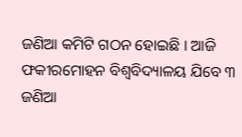ଜଣିଆ କମିଟି ଗଠନ ହୋଇଛି । ଆଜି ଫକୀରମୋହନ ବିଶ୍ବବିଦ୍ୟାଳୟ ଯିବେ ୩ ଜଣିଆ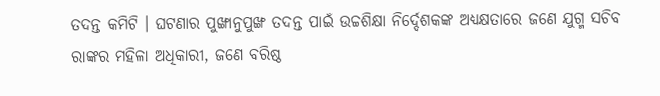ତଦନ୍ତ କମିଟି । ଘଟଣାର ପୁଙ୍ଖାନୁପୁଙ୍ଖ ତଦନ୍ତ ପାଇଁ ଉଚ୍ଚଶିକ୍ଷା ନିର୍ଦ୍ଦେଶକଙ୍କ ଅଧ୍ୟକ୍ଷତାରେ ଜଣେ ଯୁଗ୍ମ ସଚିବ ରାଙ୍କର ମହିଳା ଅଧିକାରୀ, ଜଣେ ବରିଷ୍ଠ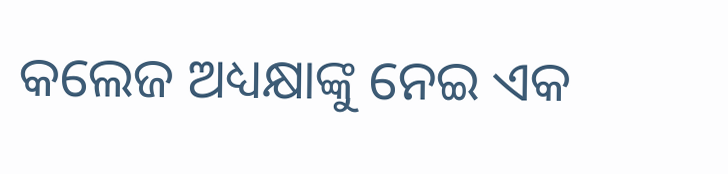କଲେଜ ଅଧ୍ୟକ୍ଷାଙ୍କୁ ନେଇ ଏକ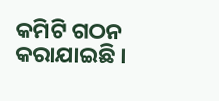କମିଟି ଗଠନ କରାଯାଇଛି ।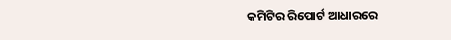କମିଟିର ରିପୋର୍ଟ ଆଧାରରେ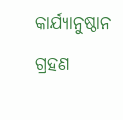କାର୍ଯ୍ୟାନୁଷ୍ଠାନ ଗ୍ରହଣ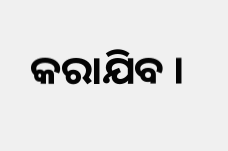କରାଯିବ ।